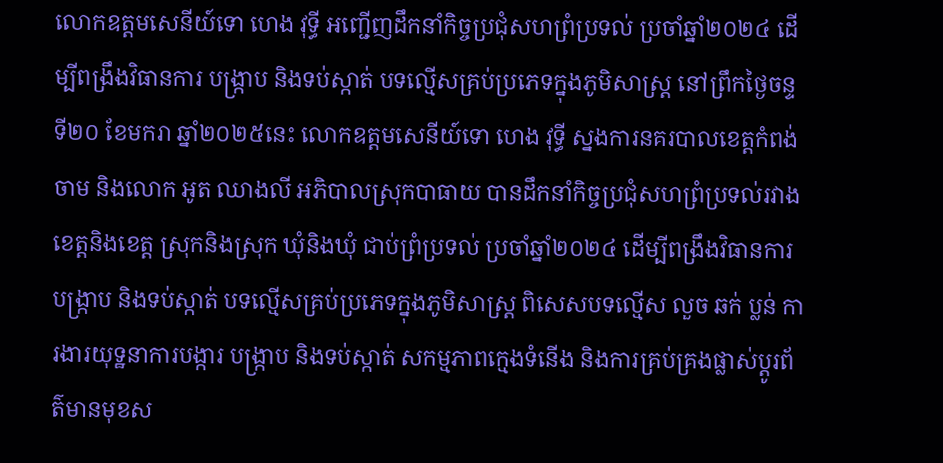លោកឧត្តមសេនីយ៍ទោ ហេង វុទ្ធី អញ្ជើញដឹកនាំកិច្ចប្រជុំសហព្រំប្រទល់ ប្រចាំឆ្នាំ២០២៤ ដើម្បីពង្រឹងវិធានការ បង្ក្រាប និងទប់ស្កាត់ បទល្មើសគ្រប់ប្រភេទក្នុងភូមិសាស្ត្រ នៅព្រឹកថ្ងៃចន្ទ ទី២០ ខែមករា ឆ្នាំ២០២៥នេះ លោកឧត្តមសេនីយ៍ទោ ហេង វុទ្ធី ស្នងការនគរបាលខេត្តកំពង់ចាម និងលោក អូត ឈាងលី អភិបាលស្រុកបាធាយ បានដឹកនាំកិច្ចប្រជុំសហព្រំប្រទល់រវាងខេត្តនិងខេត្ត ស្រុកនិងស្រុក ឃុំនិងឃុំ ជាប់ព្រំប្រទល់ ប្រចាំឆ្នាំ២០២៤ ដើម្បីពង្រឹងវិធានការ បង្ក្រាប និងទប់ស្កាត់ បទល្មើសគ្រប់ប្រភេទក្នុងភូមិសាស្ត្រ ពិសេសបទល្មើស លួច ឆក់ ប្លន់ ការងារយុទ្ឋនាការបង្ការ បង្ក្រាប និងទប់ស្កាត់ សកម្មភាពក្មេងទំនើង និងការគ្រប់គ្រងផ្លាស់ប្ដូរព័ត៌មានមុខស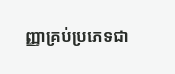ញ្ញាគ្រប់ប្រភេទជា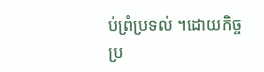ប់ព្រំប្រទល់ ។ដោយកិច្ចប្រ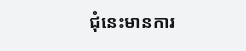ជុំនេះមានការ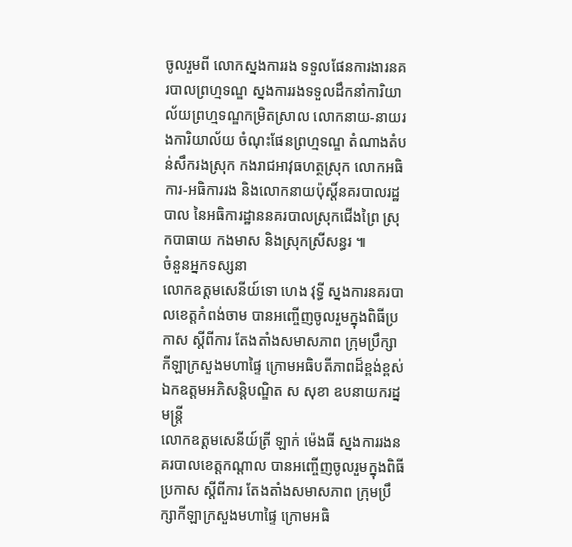ចូលរួមពី លោកស្នងការរង ទទួលផែនការងារនគរបាលព្រហ្មទណ្ឌ ស្នងការរងទទួលដឹកនាំការិយាល័យព្រហ្មទណ្ឌកម្រិតស្រាល លោកនាយ-នាយរងការិយាល័យ ចំណុះផែនព្រហ្មទណ្ឌ តំណាងតំបន់សឹករងស្រុក កងរាជអាវុធហត្ថស្រុក លោកអធិការ-អធិការរង និងលោកនាយប៉ុស្តិ៍នគរបាលរដ្ឋបាល នៃអធិការដ្ឋាននគរបាលស្រុកជើងព្រៃ ស្រុកបាធាយ កងមាស និងស្រុកស្រីសន្ធរ ៕
ចំនួនអ្នកទស្សនា
លោកឧត្តមសេនីយ៍ទោ ហេង វុទ្ធី ស្នងការនគរបាលខេត្តកំពង់ចាម បានអញ្ចើញចូលរួមក្នុងពិធីប្រកាស ស្តីពីការ តែងតាំងសមាសភាព ក្រុមប្រឹក្សាកីឡាក្រសួងមហាផ្ទៃ ក្រោមអធិបតីភាពដ៏ខ្ពង់ខ្ពស់ឯកឧត្តមអភិសន្តិបណ្ឌិត ស សុខា ឧបនាយករដ្នមន្ត្រី
លោកឧត្តមសេនីយ៍ត្រី ឡាក់ ម៉េងធី ស្នងការរងនគរបាលខេត្តកណ្ដាល បានអញ្ចើញចូលរួមក្នុងពិធីប្រកាស ស្តីពីការ តែងតាំងសមាសភាព ក្រុមប្រឹក្សាកីឡាក្រសួងមហាផ្ទៃ ក្រោមអធិ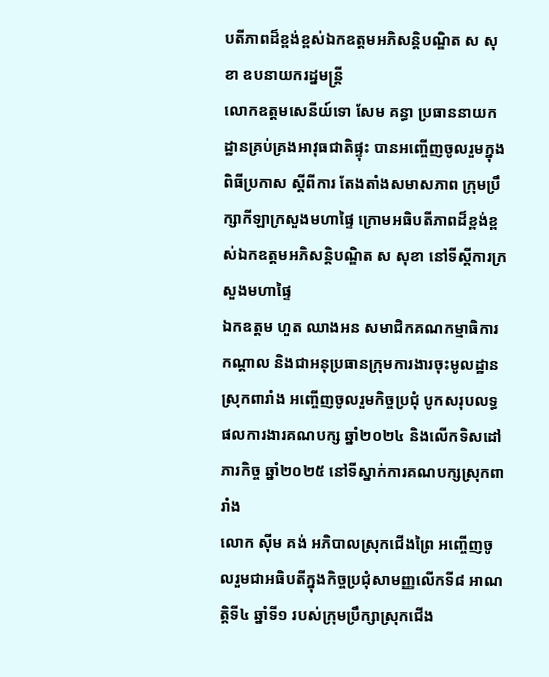បតីភាពដ៏ខ្ពង់ខ្ពស់ឯកឧត្តមអភិសន្តិបណ្ឌិត ស សុខា ឧបនាយករដ្នមន្ត្រី
លោកឧត្តមសេនីយ៍ទោ សែម គន្ធា ប្រធាននាយកដ្ឋានគ្រប់គ្រងអាវុធជាតិផ្ទុះ បានអញ្ចើញចូលរួមក្នុងពិធីប្រកាស ស្តីពីការ តែងតាំងសមាសភាព ក្រុមប្រឹក្សាកីឡាក្រសួងមហាផ្ទៃ ក្រោមអធិបតីភាពដ៏ខ្ពង់ខ្ពស់ឯកឧត្តមអភិសន្តិបណ្ឌិត ស សុខា នៅទីស្តីការក្រសួងមហាផ្ទៃ
ឯកឧត្តម ហួត ឈាងអន សមាជិកគណកម្មាធិការកណ្ដាល និងជាអនុប្រធានក្រុមការងារចុះមូលដ្ឋានស្រុកពារាំង អញ្ចើញចូលរួមកិច្ចប្រជុំ បូកសរុបលទ្ធផលការងារគណបក្ស ឆ្នាំ២០២៤ និងលើកទិសដៅភារកិច្ច ឆ្នាំ២០២៥ នៅទីស្នាក់ការគណបក្សស្រុកពារាំង
លោក ស៊ីម គង់ អភិបាលស្រុកជើងព្រៃ អញ្ចើញចូលរួមជាអធិបតីក្នុងកិច្ចប្រជុំសាមញ្ញលើកទី៨ អាណត្តិទី៤ ឆ្នាំទី១ របស់ក្រុមប្រឹក្សាស្រុកជើង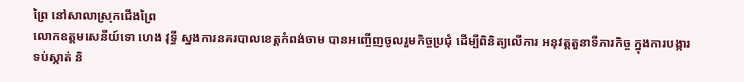ព្រៃ នៅសាលាស្រុកជើងព្រៃ
លោកឧត្តមសេនីយ៍ទោ ហេង វុទ្ធី ស្នងការនគរបាលខេត្តកំពង់ចាម បានអញ្ចើញចូលរួមកិច្ចប្រជុំ ដើម្បីពិនិត្យលើការ អនុវត្តតួនាទីភារកិច្ច ក្នុងការបង្ការ ទប់ស្កាត់ និ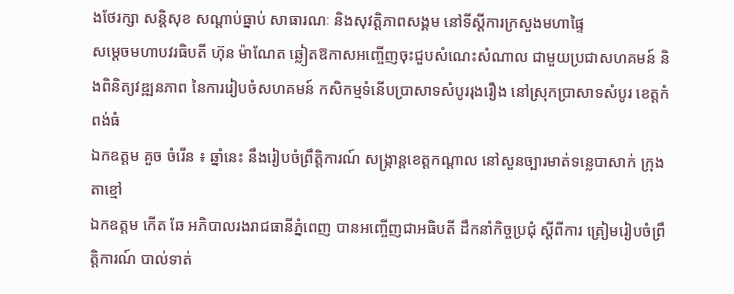ងថែរក្សា សន្តិសុខ សណ្តាប់ធ្នាប់ សាធារណៈ និងសុវត្ដិភាពសង្គម នៅទីស្ដីការក្រសួងមហាផ្ទៃ
សម្តេចមហាបវរធិបតី ហ៊ុន ម៉ាណែត ឆ្លៀតឱកាសអញ្ចើញចុះជួបសំណេះសំណាល ជាមួយប្រជាសហគមន៍ និងពិនិត្យវឌ្ឍនភាព នៃការរៀបចំសហគមន៍ កសិកម្មទំនើបប្រាសាទសំបូររុងរឿង នៅស្រុកប្រាសាទសំបូរ ខេត្តកំពង់ធំ
ឯកឧត្តម គួច ចំរើន ៖ ឆ្នាំនេះ នឹងរៀបចំព្រឹត្តិការណ៍ សង្ក្រាន្តខេត្តកណ្តាល នៅសួនច្បារមាត់ទន្លេបាសាក់ ក្រុងតាខ្មៅ
ឯកឧត្តម កើត ឆែ អភិបាលរងរាជធានីភ្នំពេញ បានអញ្ចើញជាអធិបតី ដឹកនាំកិច្ចប្រជុំ ស្តីពីការ ត្រៀមរៀបចំព្រឹត្តិការណ៍ បាល់ទាត់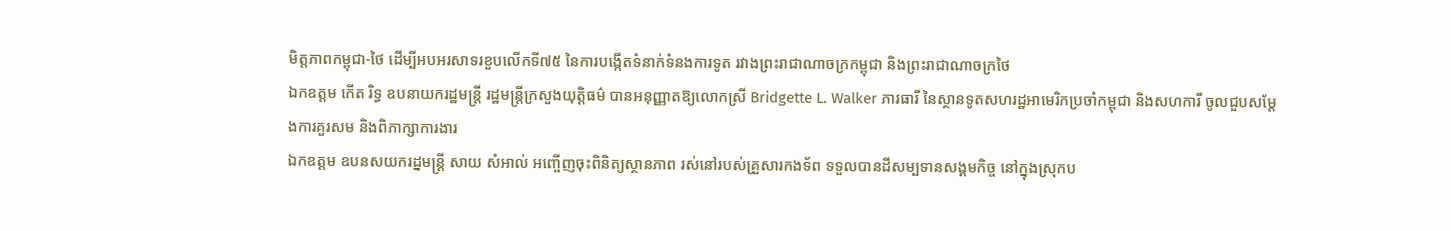មិត្តភាពកម្ពុជា-ថៃ ដើម្បីអបអរសាទរខួបលើកទី៧៥ នៃការបង្កើតទំនាក់ទំនងការទូត រវាងព្រះរាជាណាចក្រកម្ពុជា និងព្រះរាជាណាចក្រថៃ
ឯកឧត្តម កើត រិទ្ធ ឧបនាយករដ្ឋមន្ត្រី រដ្ឋមន្រ្តីក្រសួងយុត្តិធម៌ បានអនុញ្ញាតឱ្យលោកស្រី Bridgette L. Walker ភារធារី នៃស្ថានទូតសហរដ្ឋអាមេរិកប្រចាំកម្ពុជា និងសហការី ចូលជួបសម្ដែងការគួរសម និងពិភាក្សាការងារ
ឯកឧត្ដម ឧបនសយករដ្នមន្ត្រី សាយ សំអាល់ អញ្ចើញចុះពិនិត្យស្ថានភាព រស់នៅរបស់គ្រួសារកងទ័ព ទទួលបានដីសម្បទានសង្គមកិច្ច នៅក្នុងស្រុកប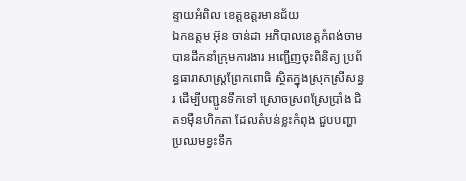ន្ទាយអំពិល ខេត្តឧត្តរមានជ័យ
ឯកឧត្តម អ៊ុន ចាន់ដា អភិបាលខេត្តកំពង់ចាម បានដឹកនាំក្រុមការងារ អញ្ជើញចុះពិនិត្យ ប្រព័ន្ធធារាសាស្ត្រព្រែកពោធិ ស្ថិតក្នុងស្រុកស្រីសន្ធរ ដើម្បីបញ្ជូនទឹកទៅ ស្រោចស្រពស្រែប្រាំង ជិត១មុឺនហិកតា ដែលតំបន់ខ្លះកំពុង ជួបបញ្ហាប្រឈមខ្វះទឹក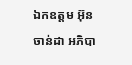ឯកឧត្តម អ៊ុន ចាន់ដា អភិបា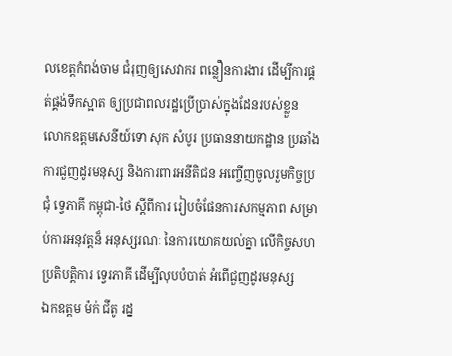លខេត្តកំពង់ចាម ជំរុញឲ្យសេវាករ ពន្លឿនការងារ ដើម្បីការផ្គត់ផ្គង់ទឹកស្អាត ឲ្យប្រជាពលរដ្ឋប្រើប្រាស់ក្នុងដែនរបស់ខ្លួន
លោកឧត្តមសេនីយ៍ទោ សុក សំបូរ ប្រធាននាយកដ្ឋាន ប្រឆាំងការជួញដូរមនុស្ស និងការពារអនីតិជន អញ្ចើញចូលរួមកិច្ចប្រជុំ ទ្វេភាគី កម្ពុជា-ថៃ ស្តីពីការ រៀបចំផែនការសកម្មភាព សម្រាប់ការអនុវត្តន៏ អនុស្សរណៈ នៃការយោគយល់គ្នា លើកិច្ចសហប្រតិបត្តិការ ទ្វេរភាគី ដើម្បីលុបបំបាត់ អំពើជួញដូរមនុស្ស
ឯកឧត្តម ម៉ក់ ជីតូ រដ្ន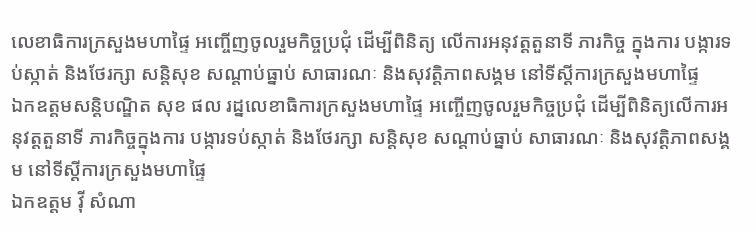លេខាធិការក្រសួងមហាផ្ទៃ អញ្ចើញចូលរួមកិច្ចប្រជុំ ដើម្បីពិនិត្យ លើការអនុវត្តតួនាទី ភារកិច្ច ក្នុងការ បង្ការទប់ស្កាត់ និងថែរក្សា សន្តិសុខ សណ្តាប់ធ្នាប់ សាធារណៈ និងសុវត្ដិភាពសង្គម នៅទីស្ដីការក្រសួងមហាផ្ទៃ
ឯកឧត្ដមសន្តិបណ្ឌិត សុខ ផល រដ្នលេខាធិការក្រសួងមហាផ្ទៃ អញ្ចើញចូលរួមកិច្ចប្រជុំ ដើម្បីពិនិត្យលើការអនុវត្តតួនាទី ភារកិច្ចក្នុងការ បង្ការទប់ស្កាត់ និងថែរក្សា សន្តិសុខ សណ្តាប់ធ្នាប់ សាធារណៈ និងសុវត្ដិភាពសង្គម នៅទីស្ដីការក្រសួងមហាផ្ទៃ
ឯកឧត្តម វ៉ី សំណា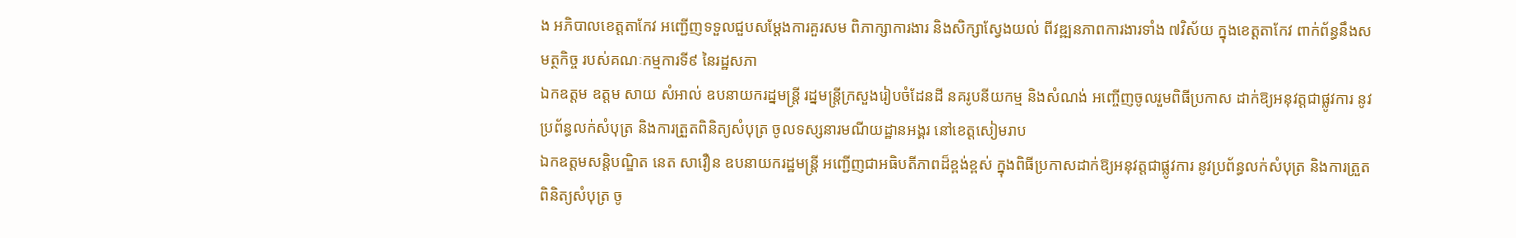ង អភិបាលខេត្តតាកែវ អញ្ជើញទទួលជួបសម្ដែងការគួរសម ពិភាក្សាការងារ និងសិក្សាស្វែងយល់ ពីវឌ្ឍនភាពការងារទាំង ៧វិស័យ ក្នុងខេត្តតាកែវ ពាក់ព័ន្ធនឹងសមត្ថកិច្ច របស់គណៈកម្មការទី៩ នៃរដ្ឋសភា
ឯកឧត្តម ឧត្តម សាយ សំអាល់ ឧបនាយករដ្នមន្ត្រី រដ្នមន្ត្រីក្រសួងរៀបចំដែនដី នគរូបនីយកម្ម និងសំណង់ អញ្ចើញចូលរួមពិធីប្រកាស ដាក់ឱ្យអនុវត្តជាផ្លូវការ នូវប្រព័ន្ធលក់សំបុត្រ និងការត្រួតពិនិត្យសំបុត្រ ចូលទស្សនារមណីយដ្ឋានអង្គរ នៅខេត្តសៀមរាប
ឯកឧត្តមសន្តិបណ្ឌិត នេត សាវឿន ឧបនាយករដ្ឋមន្ត្រី អញ្ជេីញជាអធិបតីភាពដ៏ខ្ពង់ខ្ពស់ ក្នុងពិធីប្រកាសដាក់ឱ្យអនុវត្តជាផ្លូវការ នូវប្រព័ន្ធលក់សំបុត្រ និងការត្រួតពិនិត្យសំបុត្រ ចូ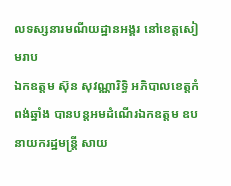លទស្សនារមណីយដ្ឋានអង្គរ នៅខេត្តសៀមរាប
ឯកឧត្តម ស៊ុន សុវណ្ណារិទ្ធិ អភិបាលខេត្តកំពង់ឆ្នាំង បានបន្តអមដំណើរឯកឧត្តម ឧបនាយករដ្ឋមន្រ្តី សាយ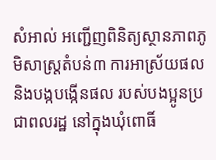សំអាល់ អញ្ជើញពិនិត្យស្ថានភាពភូមិសាស្ត្រតំបន់៣ ការអាស្រ័យផល និងបង្កបង្កើនផល របស់បងប្អូនប្រជាពលរដ្ឋ នៅក្នុងឃុំពោធិ៍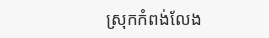ស្រុកកំពង់លែង